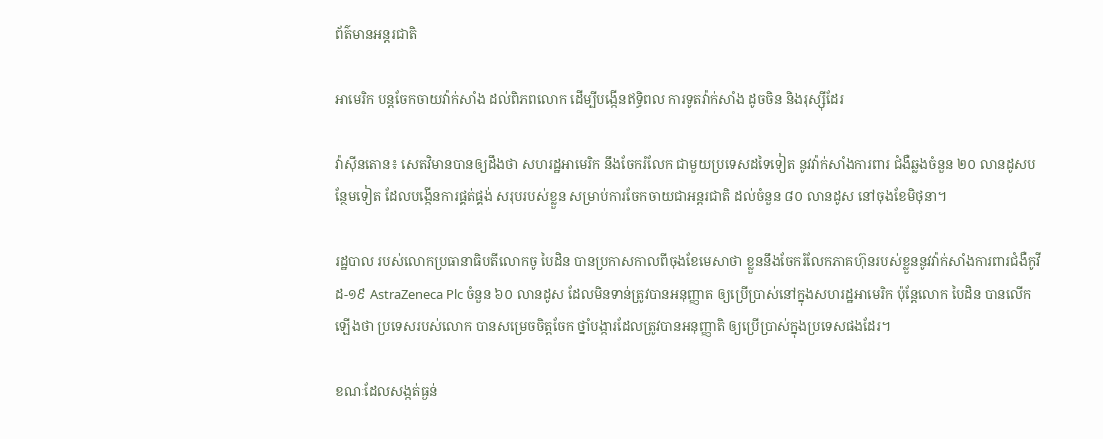ព័ត៌មានអន្តរជាតិ

អាមេរិក បន្ដចែកចាយវ៉ាក់សាំង ដល់ពិភពលោក ដើម្បីបង្កើនឥទ្ធិពល ការទូតវ៉ាក់សាំង ដូចចិន និងរុស្ស៊ីដែរ

វ៉ាស៊ីនតោន៖ សេតវិមានបានឲ្យដឹងថា សហរដ្ឋអាមេរិក នឹងចែករំលែក ជាមួយប្រទេសដទៃទៀត នូវវ៉ាក់សាំងការពារ ជំងឺឆ្លងចំនួន ២០ លានដូសបន្ថែមទៀត ដែលបង្កើនការផ្គត់ផ្គង់ សរុបរបស់ខ្លួន សម្រាប់ការចែកចាយជាអន្តរជាតិ ដល់ចំនួន ៨០ លានដូស នៅចុងខែមិថុនា។

រដ្ឋបាល របស់លោកប្រធានាធិបតីលោកចូ បៃដិន បានប្រកាសកាលពីចុងខែមេសាថា ខ្លួននឹងចែករំលែកភាគហ៊ុនរបស់ខ្លួននូវវ៉ាក់សាំងការពារជំងឺកូវីដ-១៩ AstraZeneca Plc ចំនួន ៦០ លានដូស ដែលមិនទាន់ត្រូវបានអនុញ្ញាត ឲ្យប្រើប្រាស់នៅក្នុងសហរដ្ឋអាមេរិក ប៉ុន្តែលោក បៃដិន បានលើកឡើងថា ប្រទេសរបស់លោក បានសម្រេចចិត្តចែក ថ្នាំបង្ការដែលត្រូវបានអនុញ្ញាតិ ឲ្យប្រើប្រាស់ក្នុងប្រទេសផងដែរ។

ខណៈដែលសង្កត់ធ្ងន់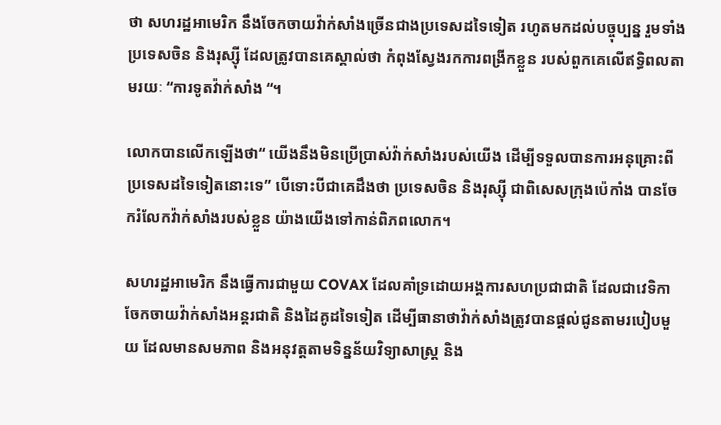ថា សហរដ្ឋអាមេរិក នឹងចែកចាយវ៉ាក់សាំងច្រើនជាងប្រទេសដទៃទៀត រហូតមកដល់បច្ចុប្បន្ន រួមទាំងប្រទេសចិន និងរុស្ស៊ី ដែលត្រូវបានគេស្គាល់ថា កំពុងស្វែងរកការពង្រីកខ្លួន របស់ពួកគេលើឥទ្ធិពលតាមរយៈ “ការទូតវ៉ាក់សាំង “។

លោកបានលើកឡើងថា“ យើងនឹងមិនប្រើប្រាស់វ៉ាក់សាំងរបស់យើង ដើម្បីទទួលបានការអនុគ្រោះពីប្រទេសដទៃទៀតនោះទេ” បើទោះបីជាគេដឹងថា ប្រទេសចិន និងរុស្ស៊ី ជាពិសេសក្រុងប៉េកាំង បានចែករំលែកវ៉ាក់សាំងរបស់ខ្លួន យ៉ាងយើងទៅកាន់ពិភពលោក។

សហរដ្ឋអាមេរិក នឹងធ្វើការជាមួយ COVAX ដែលគាំទ្រដោយអង្គការសហប្រជាជាតិ ដែលជាវេទិកាចែកចាយវ៉ាក់សាំងអន្តរជាតិ និងដៃគូដទៃទៀត ដើម្បីធានាថាវ៉ាក់សាំងត្រូវបានផ្តល់ជូនតាមរបៀបមួយ ដែលមានសមភាព និងអនុវត្តតាមទិន្នន័យវិទ្យាសាស្ត្រ និង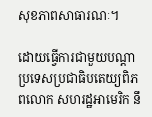សុខភាពសាធារណៈ។

ដោយធ្វើការជាមួយបណ្តាប្រទេសប្រជាធិបតេយ្យពិភពលោក សហរដ្ឋអាមេរិក នឹ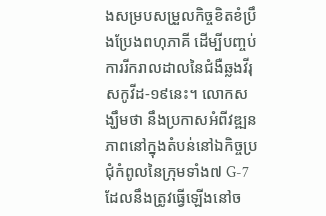ងសម្របសម្រួលកិច្ចខិតខំប្រឹងប្រែងពហុភាគី ដើម្បីបញ្ចប់ការរីករាលដាលនៃជំងឺឆ្លងវីរុសកូវីដ-១៩នេះ។ លោកសង្ឃឹមថា នឹងប្រកាសអំពីវឌ្ឍនភាពនៅក្នុងតំបន់នៅឯកិច្ចប្រជុំកំពូលនៃក្រុមទាំង៧ G-7 ដែលនឹងត្រូវធ្វើឡើងនៅច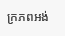ក្រភពអង់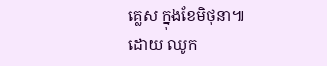គ្លេស ក្នុងខែមិថុនា៕
ដោយ ឈូក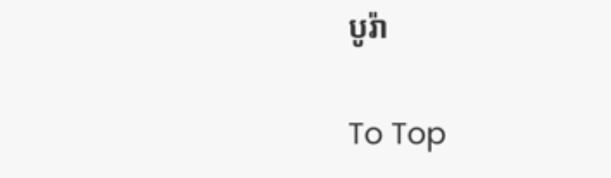បូរ៉ា

To Top